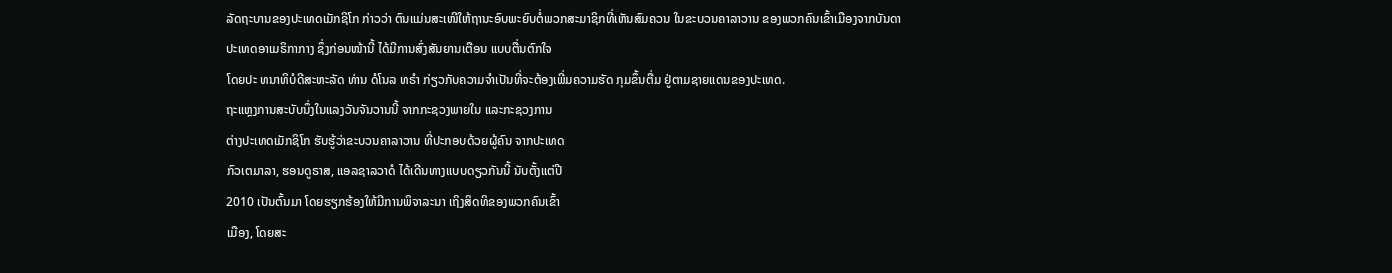ລັດຖະບານຂອງປະເທດເມັກຊິໂກ ກ່າວວ່າ ຕົນແມ່ນສະເໜີໃຫ້ຖານະອົບພະຍົບຕໍ່ພວກສະມາຊິກທີ່ເຫັນສົມຄວນ ໃນຂະບວນຄາລາວານ ຂອງພວກຄົນເຂົ້າເມືອງຈາກບັນດາ
ປະເທດອາເມຣິກາກາງ ຊຶ່ງກ່ອນໜ້ານີ້ ໄດ້ມີການສົ່ງສັນຍານເຕືອນ ແບບຕື່ນຕົກໃຈ
ໂດຍປະ ທນາທິບໍດີສະຫະລັດ ທ່ານ ດໍໂນລ ທຣຳ ກ່ຽວກັບຄວາມຈຳເປັນທີ່ຈະຕ້ອງເພີ່ມຄວາມຮັດ ກຸມຂຶ້ນຕື່ມ ຢູ່ຕາມຊາຍແດນຂອງປະເທດ.
ຖະແຫຼງການສະບັບນຶ່ງໃນແລງວັນຈັນວານນີ້ ຈາກກະຊວງພາຍໃນ ແລະກະຊວງການ
ຕ່າງປະເທດເມັກຊິໂກ ຮັບຮູ້ວ່າຂະບວນຄາລາວານ ທີ່ປະກອບດ້ວຍຜູ້ຄົນ ຈາກປະເທດ
ກົວເຕມາລາ, ຮອນດູຣາສ, ແອລຊາລວາດໍ ໄດ້ເດີນທາງແບບດຽວກັນນີ້ ນັບຕັ້ງແຕ່ປີ
2010 ເປັນຕົ້ນມາ ໂດຍຮຽກຮ້ອງໃຫ້ມີການພິຈາລະນາ ເຖິງສິດທິຂອງພວກຄົນເຂົ້າ
ເມືອງ, ໂດຍສະ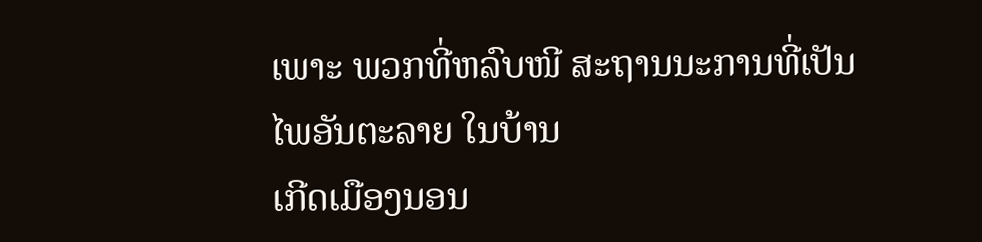ເພາະ ພວກທີ່ຫລົບໜີ ສະຖານນະການທີ່ເປັນໄພອັນຕະລາຍ ໃນບ້ານ
ເກີດເມືອງນອນ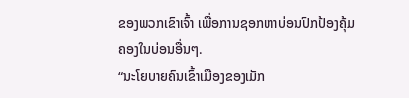ຂອງພວກເຂົາເຈົ້າ ເພື່ອການຊອກຫາບ່ອນປົກປ້ອງຄຸ້ມຄອງໃນບ່ອນອື່ນໆ.
“ນະໂຍບາຍຄົນເຂົ້າເມືອງຂອງເມັກ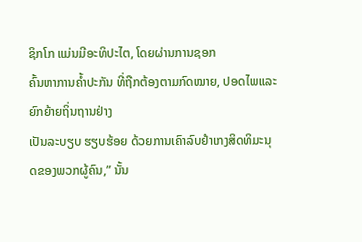ຊິກໂກ ແມ່ນມີອະທິປະໄຕ, ໂດຍຜ່ານການຊອກ
ຄົ້ນຫາການຄ້ຳປະກັນ ທີ່ຖືກຕ້ອງຕາມກົດໝາຍ, ປອດໄພແລະຍົກຍ້າຍຖິ່ນຖານຢ່າງ
ເປັນລະບຽບ ຮຽບຮ້ອຍ ດ້ວຍການເຄົາລົບຢຳເກງສິດທິມະນຸດຂອງພວກຜູ້ຄົນ,” ນັ້ນ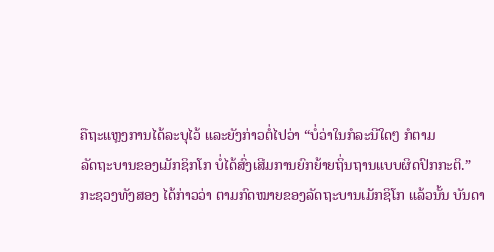ຄືຖະແຫຼງການໄດ້ລະບຸໄວ້ ແລະຍັງກ່າວຕໍ່ໄປວ່າ “ບໍ່ວ່າໃນກໍລະນີໃດໆ ກໍຕາມ
ລັດຖະບານຂອງເມັກຊິກໂກ ບໍ່ໄດ້ສົ່ງເສີມການຍົກຍ້າຍຖິ່ນຖານແບບຜິດປົກກະຕິ.”
ກະຊວງທັງສອງ ໄດ້ກ່າວວ່າ ຕາມກົດໝາຍຂອງລັດຖະບານເມັກຊິໂກ ແລ້ວນັ້ນ ບັນດາ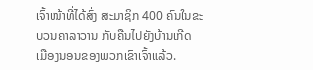ເຈົ້າໜ້າທີ່ໄດ້ສົ່ງ ສະມາຊິກ 400 ຄົນໃນຂະບວນຄາລາວານ ກັບຄືນໄປຍັງບ້ານເກີດ
ເມືອງນອນຂອງພວກເຂົາເຈົ້າແລ້ວ.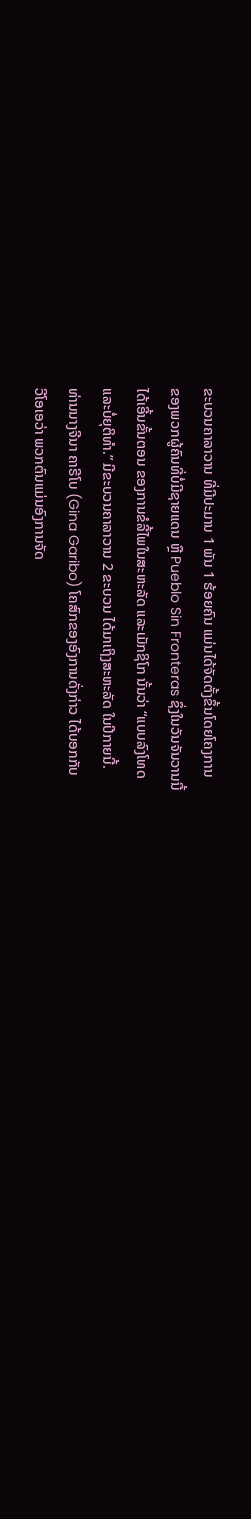ຂະບວນຄາລາວານ ທີ່ມີປະມານ 1 ພັນ 1 ຮ້ອຍຄົນ ແມ່ນໄດ້ຈັດຕັ້ງຂຶ້ນໂດຍໂຄງການ
ຂອງພວກຜູ້ຄົນທີ່ບໍ່ມີຊາຍແດນ ຫຼື Pueblo Sin Fronteras ຊຶ່ງໃນວັນຈັນວານນີ້
ໄດ້ເອີ້ນຂັ້ນຕອນ ຂອງການຂໍລີ້ໄພໃນສະຫະລັດ ແລະເມັກຊິໂກ ນັ້ນວ່າ “ແບບລົງໂທດ
ແລະບໍ່ຍຸຕິທຳ.” ມີຂະບວນຄາລາວານ 2 ຂະບວນ ໄດ້ມາເຖິງສະຫະລັດ ໃນປີກາຍນີ້.
ທ່ານນາງຈີນາ ຄາຣີໂບ (Gina Garibo) ໂຄສົກຂອງອົງການດັ່ງກ່າວ ໄດ້ບອກກັບ
ວີໂອເອວ່າ ພວກຕົນແມ່ນອົງການຈັດ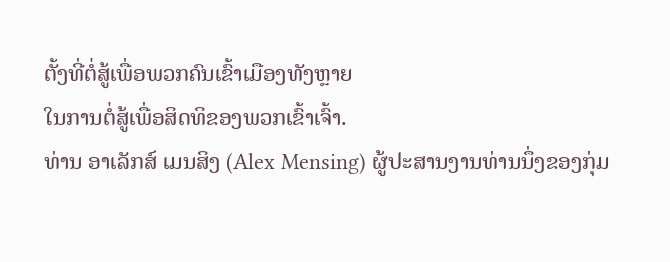ຕັ້ງທີ່ຕໍ່ສູ້ເພື່ອພວກຄົນເຂົ້າເມືອງທັງຫຼາຍ
ໃນການຕໍ່ສູ້ເພື່ອສິດທິຂອງພວກເຂົ້າເຈົ້າ.
ທ່ານ ອາເລັກສ໌ ເມນສິງ (Alex Mensing) ຜູ້ປະສານງານທ່ານນຶ່ງຂອງກຸ່ມ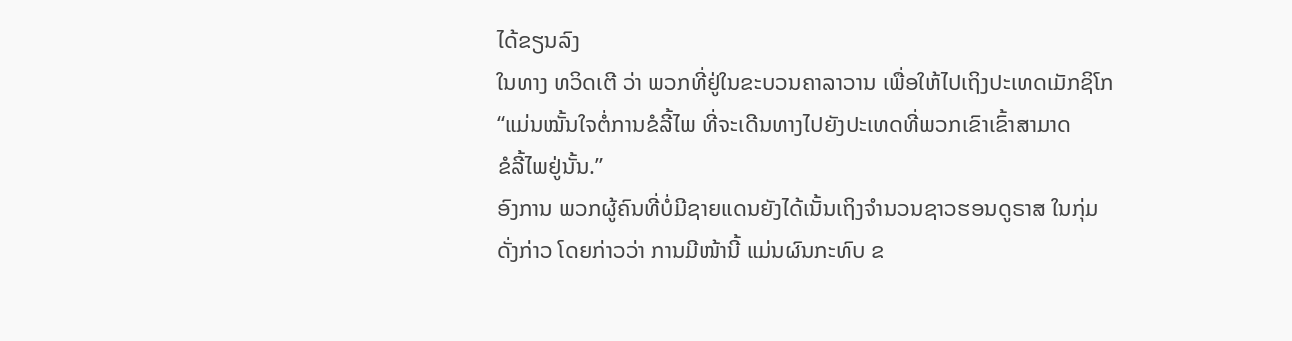ໄດ້ຂຽນລົງ
ໃນທາງ ທວິດເຕີ ວ່າ ພວກທີ່ຢູ່ໃນຂະບວນຄາລາວານ ເພື່ອໃຫ້ໄປເຖິງປະເທດເມັກຊິໂກ
“ແມ່ນໝັ້ນໃຈຕໍ່ການຂໍລີ້ໄພ ທີ່ຈະເດີນທາງໄປຍັງປະເທດທີ່ພວກເຂົາເຂົ້າສາມາດ
ຂໍລີ້ໄພຢູ່ນັ້ນ.”
ອົງການ ພວກຜູ້ຄົນທີ່ບໍ່ມີຊາຍແດນຍັງໄດ້ເນັ້ນເຖິງຈຳນວນຊາວຮອນດູຣາສ ໃນກຸ່ມ
ດັ່ງກ່າວ ໂດຍກ່າວວ່າ ການມີໜ້ານີ້ ແມ່ນຜົນກະທົບ ຂ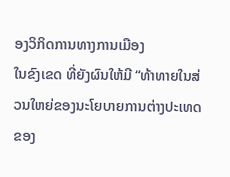ອງວິກິດການທາງການເມືອງ
ໃນຂົງເຂດ ທີ່ຍັງຜົນໃຫ້ມີ “ທ້າທາຍໃນສ່ວນໃຫຍ່ຂອງນະໂຍບາຍການຕ່າງປະເທດ
ຂອງ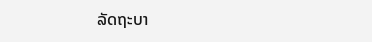ລັດຖະບາ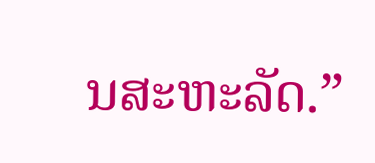ນສະຫະລັດ.”